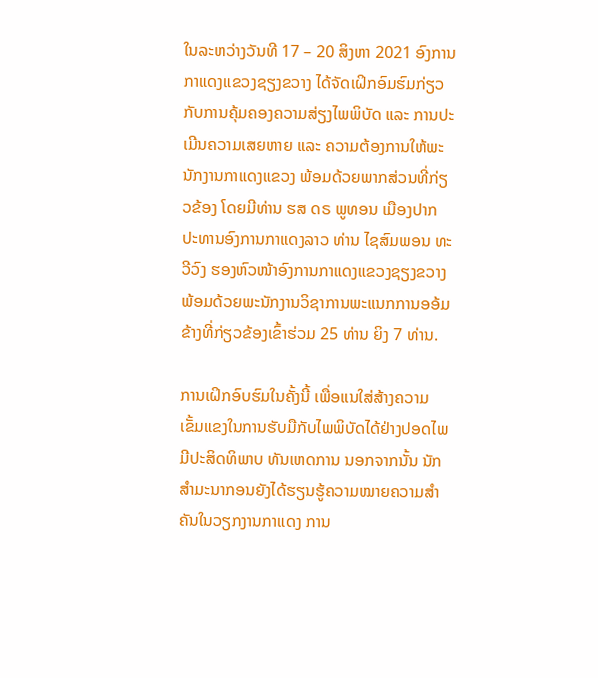ໃນລະຫວ່າງວັນທີ 17 – 20 ສິງຫາ 2021 ອົງການກາແດງແຂວງຊຽງຂວາງ ໄດ້ຈັດເຝິກອົມຮົມກ່ຽວກັບການຄຸ້ມຄອງຄວາມສ່ຽງໄພພິບັດ ແລະ ການປະເມີນຄວາມເສຍຫາຍ ແລະ ຄວາມຕ້ອງການໃຫ້ພະນັກງານກາແດງແຂວງ ພ້ອມດ້ວຍພາກສ່ວນທີ່ກ່ຽວຂ້ອງ ໂດຍມີທ່ານ ຮສ ດຣ ພູທອນ ເມືອງປາກ ປະທານອົງການກາແດງລາວ ທ່ານ ໄຊສົມພອນ ທະວີວົງ ຮອງຫົວໜ້າອົງການກາແດງແຂວງຊຽງຂວາງ ພ້ອມດ້ວຍພະນັກງານວິຊາການພະແນກການອອ້ມຂ້າງທີ່ກ່ຽວຂ້ອງເຂົ້າຮ່ວມ 25 ທ່ານ ຍິງ 7 ທ່ານ.

ການເຝິກອົບຮົມໃນຄັ້ງນີ້ ເພື່ອແນໃສ່ສ້າງຄວາມເຂັ້ມແຂງໃນການຮັບມືກັບໄພພິບັດໄດ້ຢ່າງປອດໄພ ມີປະສິດທິພາບ ທັນເຫດການ ນອກຈາກນັ້ນ ນັກສຳມະນາກອນຍັງໄດ້ຮຽນຮູ້ຄວາມໝາຍຄວາມສຳຄັນໃນວຽກງານກາແດງ ການ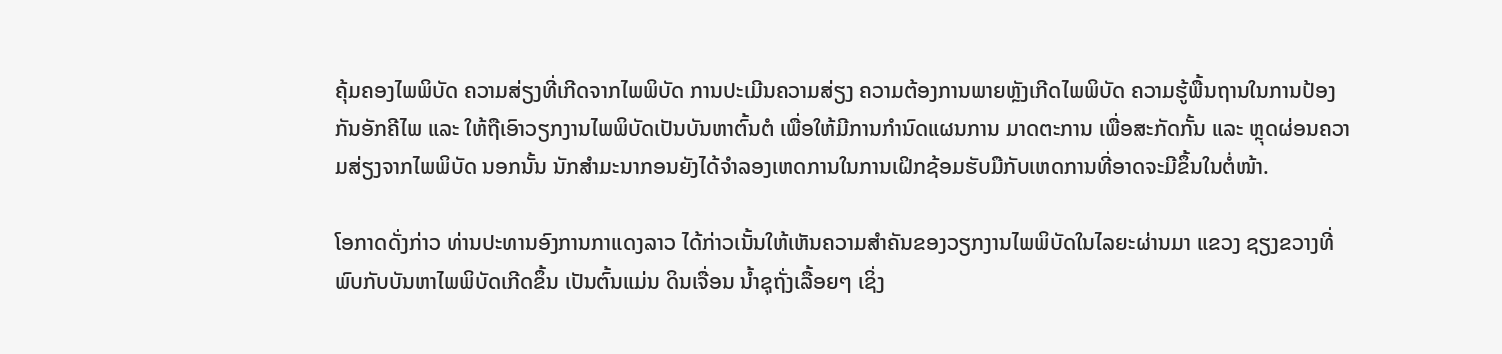ຄຸ້ມຄອງໄພພິບັດ ຄວາມສ່ຽງທີ່ເກີດຈາກໄພພິບັດ ການປະເມີນຄວາມສ່ຽງ ຄວາມຕ້ອງການພາຍຫຼັງເກີດໄພພິບັດ ຄວາມຮູ້ພື້ນຖານໃນການປ້ອງກັນອັກຄີໄພ ແລະ ໃຫ້ຖືເອົາວຽກງານໄພພິບັດເປັນບັນຫາຕົ້ນຕໍ ເພື່ອໃຫ້ມີການກຳນົດແຜນການ ມາດຕະການ ເພື່ອສະກັດກັ້ນ ແລະ ຫຼຸດຜ່ອນຄວາມສ່ຽງຈາກໄພພິບັດ ນອກນັ້ນ ນັກສຳມະນາກອນຍັງໄດ້ຈຳລອງເຫດການໃນການເຝິກຊ້ອມຮັບມືກັບເຫດການທີ່ອາດຈະມີຂຶ້ນໃນຕໍ່ໜ້າ.

ໂອກາດດັ່ງກ່າວ ທ່ານປະທານອົງການກາແດງລາວ ໄດ້ກ່າວເນັ້ນໃຫ້ເຫັນຄວາມສຳຄັນຂອງວຽກງານໄພພິບັດໃນໄລຍະຜ່ານມາ ແຂວງ ຊຽງຂວາງທີ່ພົບກັບບັນຫາໄພພິບັດເກີດຂຶ້ນ ເປັນຕົ້ນແມ່ນ ດິນເຈື່ອນ ນ້ຳຊຸຖັ່ງເລື້ອຍໆ ເຊິ່ງ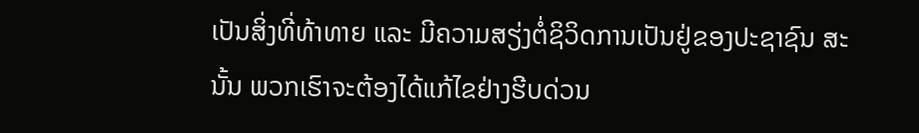ເປັນສິ່ງທີ່ທ້າທາຍ ແລະ ມີຄວາມສຽ່ງຕໍ່ຊິວິດການເປັນຢູ່ຂອງປະຊາຊົນ ສະນັ້ນ ພວກເຮົາຈະຕ້ອງໄດ້ແກ້ໄຂຢ່າງຮີບດ່ວນ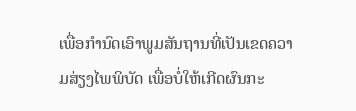ເພື່ອກຳນົດເອົາພູມສັນຖານທີ່ເປັນເຂດຄວາມສ່ຽງໄພພິບັດ ເພື່ອບໍ່ໃຫ້ເກີດຜົນກະ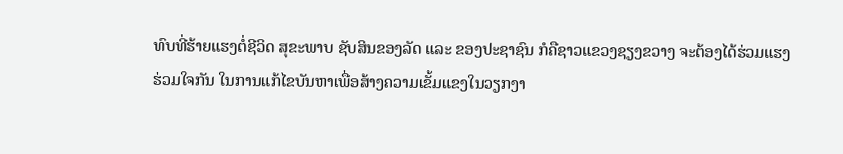ທົບທີ່ຮ້າຍແຮງຕໍ່ຊີວິດ ສຸຂະພາບ ຊັບສິນຂອງລັດ ແລະ ຂອງປະຊາຊົນ ກໍຄືຊາວແຂວງຊຽງຂວາງ ຈະຕ້ອງໄດ້ຮ່ວມແຮງຮ່ວມໃຈກັນ ໃນການແກ້ໄຂບັນຫາເພື່ອສ້າງຄວາມເຂັ້ມແຂງໃນວຽກງາ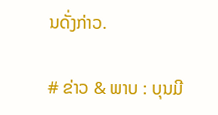ນດັ່ງກ່າວ.

# ຂ່າວ & ພາບ : ບຸນມີ